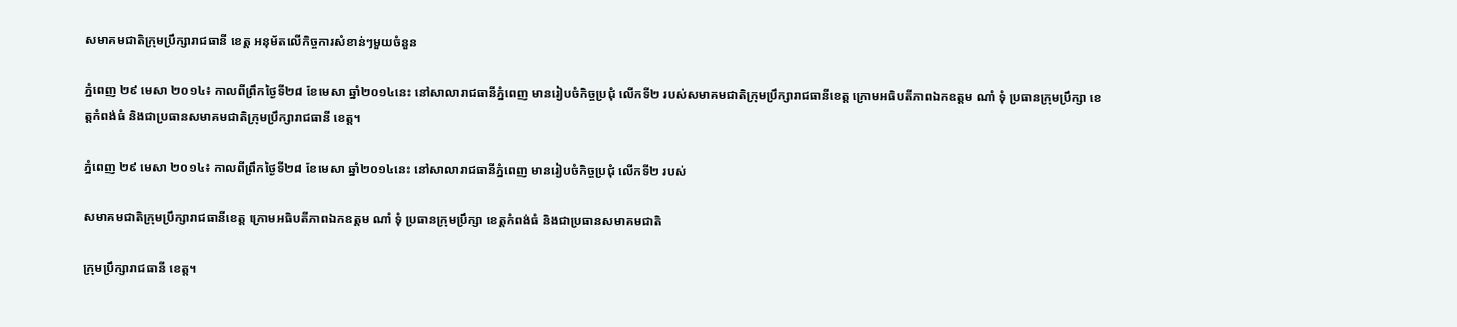សមាគមជាតិក្រុមប្រឹក្សារាជធានី ខេត្ត អនុម័តលើកិច្ចការសំខាន់ៗមួយចំនួន

ភ្នំពេញ ២៩ មេសា ២០១៤៖ កាលពីព្រឹកថ្ងៃទី២៨ ខែមេសា ឆ្នាំ២០១៤នេះ នៅសាលារាជធានីភ្នំពេញ មានរៀបចំកិច្ចប្រជុំ លើកទី២ របស់សមាគមជាតិក្រុមប្រឹក្សារាជធានីខេត្ត ក្រោមអធិបតីភាពឯកឧត្ដម ណាំ ទុំ ប្រធានក្រុមប្រឹក្សា ខេត្តកំពង់ធំ និងជាប្រធានសមាគមជាតិក្រុមប្រឹក្សារាជធានី ខេត្ត។

ភ្នំពេញ ២៩ មេសា ២០១៤៖ កាលពីព្រឹកថ្ងៃទី២៨ ខែមេសា ឆ្នាំ២០១៤នេះ នៅសាលារាជធានីភ្នំពេញ មានរៀបចំកិច្ចប្រជុំ លើកទី២ របស់

សមាគមជាតិក្រុមប្រឹក្សារាជធានីខេត្ត ក្រោមអធិបតីភាពឯកឧត្ដម ណាំ ទុំ ប្រធានក្រុមប្រឹក្សា ខេត្តកំពង់ធំ និងជាប្រធានសមាគមជាតិ

ក្រុមប្រឹក្សារាជធានី ខេត្ត។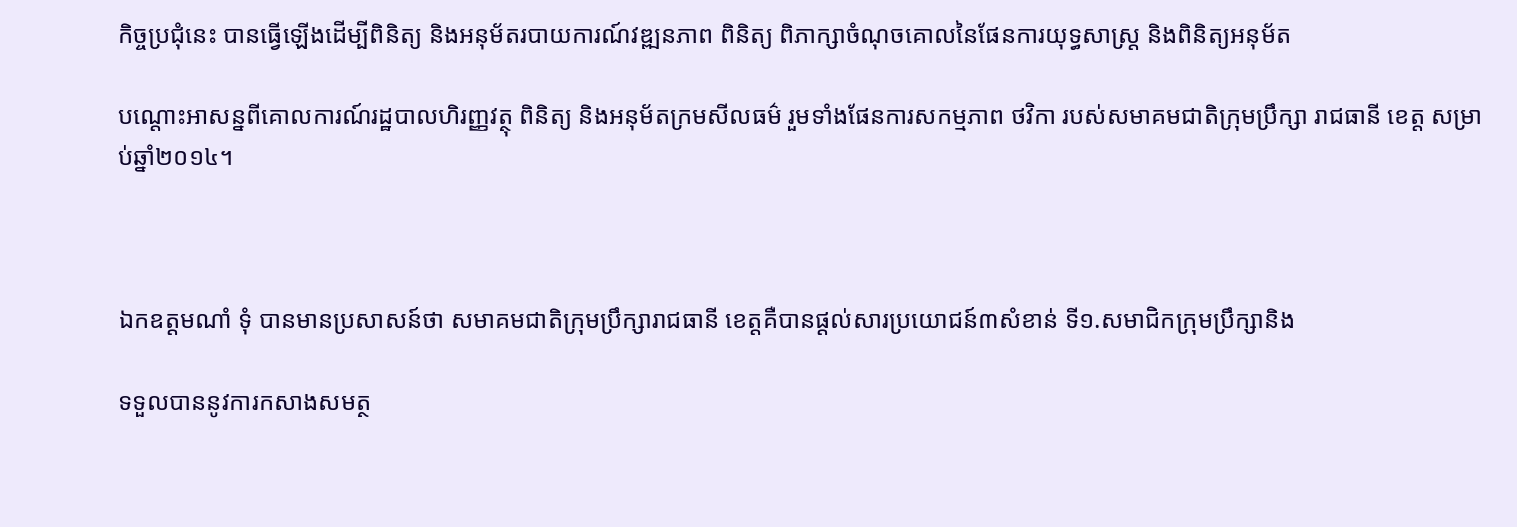កិច្ចប្រជុំនេះ បានធ្វើឡើងដើម្បីពិនិត្យ និងអនុម័តរបាយការណ៍វឌ្ឍនភាព ពិនិត្យ ពិភាក្សាចំណុចគោលនៃផែនការយុទ្ធសាស្ត្រ និងពិនិត្យអនុម័ត

បណ្ដោះអាសន្នពីគោលការណ៍រដ្ឋបាលហិរញ្ញវត្ថុ ពិនិត្យ និងអនុម័តក្រមសីលធម៌ រួមទាំងផែនការសកម្មភាព ថវិកា របស់សមាគមជាតិក្រុមប្រឹក្សា រាជធានី ខេត្ត សម្រាប់ឆ្នាំ២០១៤។



ឯកឧត្ដមណាំ ទុំ បានមានប្រសាសន៍ថា សមាគមជាតិក្រុមប្រឹក្សារាជធានី ខេត្តគឺបានផ្ដល់សារប្រយោជន៍៣សំខាន់ ទី១.សមាជិកក្រុមប្រឹក្សានិង

ទទួលបាននូវការកសាងសមត្ថ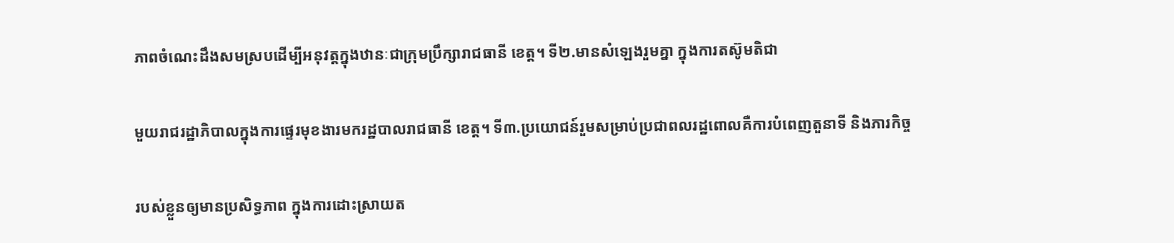ភាពចំណេះដឹងសមស្របដើម្បីអនុវត្តក្នុងឋានៈជាក្រុមប្រឹក្សារាជធានី ខេត្ត។ ទី២.មានសំឡេងរួមគ្នា ក្នុងការតស៊ូមតិជា

មួយរាជរដ្ឋាភិបាលក្នុងការផ្ទេរមុខងារមករដ្ឋបាលរាជធានី ខេត្ត។ ទី៣.ប្រយោជន៍រួមសម្រាប់ប្រជាពលរដ្ឋពោលគឺការបំពេញតួនាទី និងភារកិច្ច

របស់ខ្លួនឲ្យមានប្រសិទ្ធភាព ក្នុងការដោះស្រាយត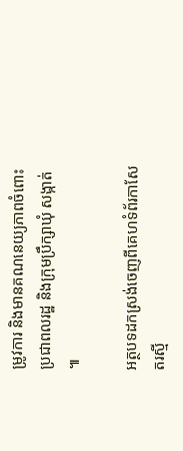ម្រូវការ និងមានគណនេយ្យភាពចំពោះប្រជាពលរដ្ឋ និងក្រុមប្រឹក្សាឃុំ សង្កាត់ ៕

អត្ថបទដកស្រង់ចេញពីគេហទំព័រកាសែតរស្មី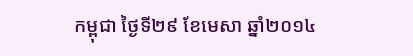កម្ពុជា ថ្ងៃទី២៩ ខែមេសា ឆ្នាំ២០១៤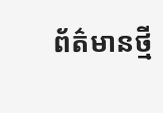ព័ត៌មានថ្មី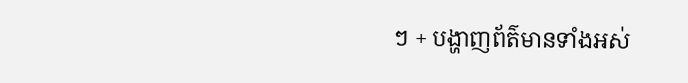ៗ + បង្ហាញព័ត៌មានទាំងអស់